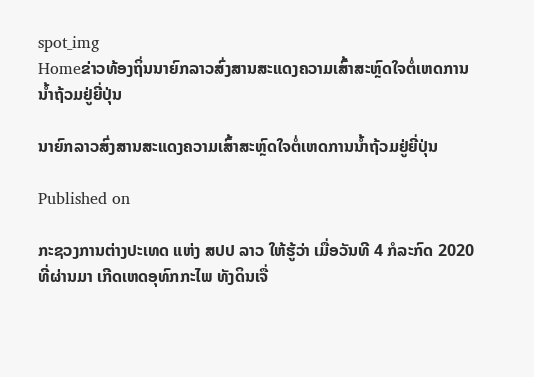spot_img
Homeຂ່າວທ້ອງຖິ່ນນາຍົກລາວສົ່ງສານສະແດງຄວາມເສົ້າສະຫຼົດໃຈຕໍ່ເຫດການນໍ້າຖ້ວມຢູ່ຍີ່ປຸ່ນ

ນາຍົກລາວສົ່ງສານສະແດງຄວາມເສົ້າສະຫຼົດໃຈຕໍ່ເຫດການນໍ້າຖ້ວມຢູ່ຍີ່ປຸ່ນ

Published on

ກະຊວງການຕ່າງປະເທດ ແຫ່ງ ສປປ ລາວ ໃຫ້ຮູ້ວ່າ ເມື່ອວັນທີ 4 ກໍລະກົດ 2020 ທີ່ຜ່ານມາ ເກີດເຫດອຸທົກກະໄພ ທັງດິນເຈື່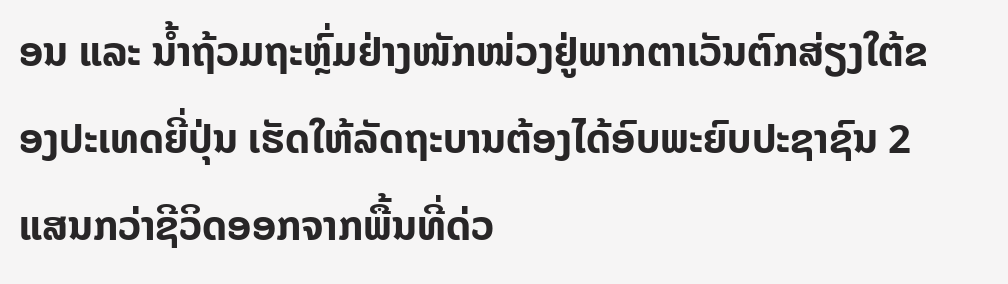ອນ ແລະ ນໍ້າຖ້ວມຖະຫຼົ່ມຢ່າງໜັກໜ່ວງຢູ່ພາກຕາເວັນຕົກສ່ຽງໃຕ້ຂອງປະເທດຍີ່ປຸ່ນ ເຮັດໃຫ້ລັດຖະບານຕ້ອງໄດ້ອົບພະຍົບປະຊາຊົນ 2 ແສນກວ່າຊີວິດອອກຈາກພື້ນທີ່ດ່ວ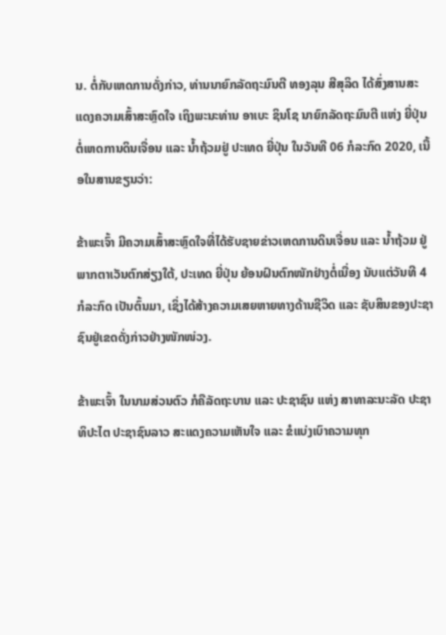ນ. ຕໍ່ກັບເຫດການດັ່ງກ່າວ, ທ່ານນາຍົກລັດຖະມົນຕີ ທອງລຸນ ສີສຸລິດ ໄດ້ສົ່ງສານສະແດງຄວາມເສົ້າສະຫຼົດໃຈ ເຖິງພະນະທ່ານ ອາເບະ ຊິນໂຊ ນາຍົກລັດຖະມົນຕີ ແຫ່ງ ຍີ່ປຸ່ນ ຕໍ່ເຫດການດິນເຈື່ອນ ແລະ ນໍ້າຖ້ວມຢູ່ ປະເທດ ຍີ່ປຸ່ນ ໃນວັນທີ 06 ກໍລະກົດ 2020, ເນື້ອໃນສານຂຽນວ່າ:

ຂ້າພະເຈົ້າ ມີຄວາມເສົ້າສະຫຼົດໃຈທີ່ໄດ້ຮັບຊາຍຂ່າວເຫດການດິນເຈື່ອນ ແລະ ນໍ້າຖ້ວມ ຢູ່ພາກຕາເວັນຕົກສ່ຽງໃຕ້, ປະເທດ ຍີ່ປຸ່ນ ຍ້ອນຝົນຕົກໜັກຢ່າງຕໍ່ເນື່ອງ ນັບແຕ່ວັນທີ 4 ກໍລະກົດ ເປັນຕົ້ນມາ, ເຊິ່ງໄດ້ສ້າງຄວາມເສຍຫາຍທາງດ້ານຊີວິດ ແລະ ຊັບສິນຂອງປະຊາຊົນຢູ່ເຂດດັ່ງກ່າວຢ່າງໜັກໜ່ວງ.

ຂ້າພະເຈົ້າ ໃນນາມສ່ວນຕົວ ກໍຄືລັດຖະບານ ແລະ ປະຊາຊົນ ແຫ່ງ ສາທາລະນະລັດ ປະຊາທິປະໄຕ ປະຊາຊົນລາວ ສະແດງຄວາມເຫັນໃຈ ແລະ ຂໍແບ່ງເບົາຄວາມທຸກ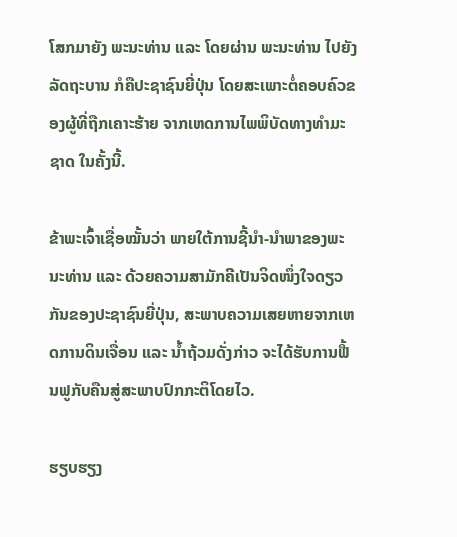ໂສກມາຍັງ ພະນະທ່ານ ແລະ ໂດຍຜ່ານ ພະນະທ່ານ ໄປຍັງ ລັດຖະບານ ກໍຄືປະຊາຊົນຍີ່ປຸ່ນ ໂດຍສະເພາະຕໍ່ຄອບຄົວຂອງຜູ້ທີ່ຖືກເຄາະຮ້າຍ ຈາກເຫດການໄພພິບັດທາງທຳມະຊາດ ໃນຄັ້ງນີ້.

ຂ້າພະເຈົ້າເຊື່ອໝັ້ນວ່າ ພາຍໃຕ້ການຊີ້ນໍາ-ນໍາພາຂອງພະນະທ່ານ ແລະ ດ້ວຍຄວາມສາມັກຄີເປັນຈິດໜຶ່ງໃຈດຽວກັນຂອງປະຊາຊົນຍີ່ປຸ່ນ, ສະພາບຄວາມເສຍຫາຍຈາກເຫດການດິນເຈື່ອນ ແລະ ນໍ້າຖ້ວມດັ່ງກ່າວ ຈະໄດ້ຮັບການຟື້ນຟູກັບຄືນສູ່ສະພາບປົກກະຕິໂດຍໄວ.

ຮຽບຮຽງ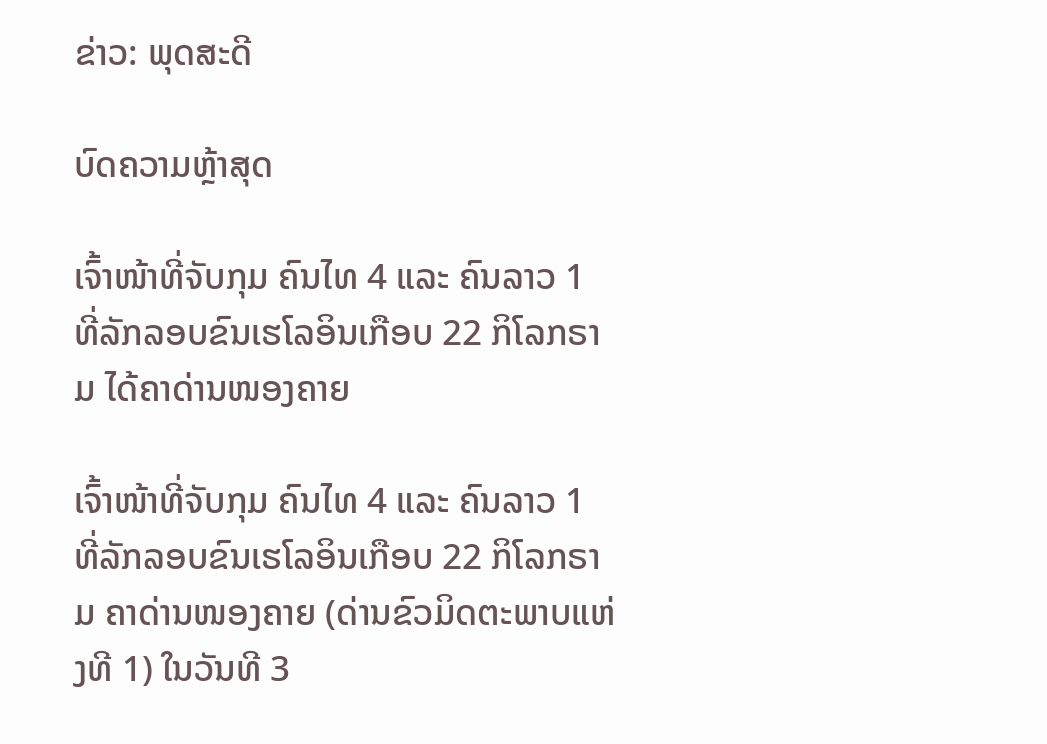ຂ່າວ: ພຸດສະດີ

ບົດຄວາມຫຼ້າສຸດ

ເຈົ້າໜ້າທີ່ຈັບກຸມ ຄົນໄທ 4 ແລະ ຄົນລາວ 1 ທີ່ລັກລອບຂົນເຮໂລອິນເກືອບ 22 ກິໂລກຣາມ ໄດ້ຄາດ່ານໜອງຄາຍ

ເຈົ້າໜ້າທີ່ຈັບກຸມ ຄົນໄທ 4 ແລະ ຄົນລາວ 1 ທີ່ລັກລອບຂົນເຮໂລອິນເກືອບ 22 ກິໂລກຣາມ ຄາດ່ານໜອງຄາຍ (ດ່ານຂົວມິດຕະພາບແຫ່ງທີ 1) ໃນວັນທີ 3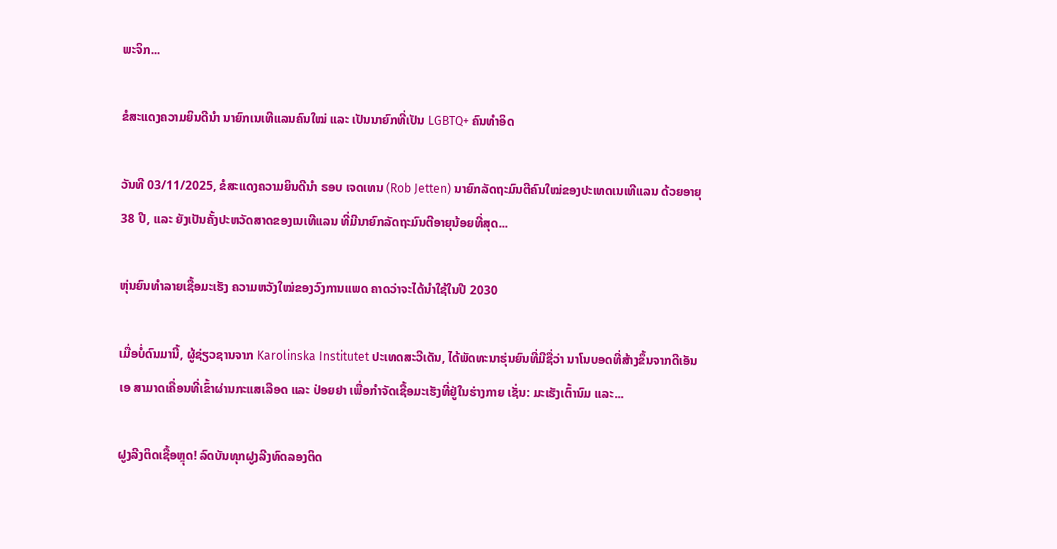ພະຈິກ...

ຂໍສະແດງຄວາມຍິນດີນຳ ນາຍົກເນເທີແລນຄົນໃໝ່ ແລະ ເປັນນາຍົກທີ່ເປັນ LGBTQ+ ຄົນທຳອິດ

ວັນທີ 03/11/2025, ຂໍສະແດງຄວາມຍິນດີນຳ ຣອບ ເຈດເທນ (Rob Jetten) ນາຍົກລັດຖະມົນຕີຄົນໃໝ່ຂອງປະເທດເນເທີແລນ ດ້ວຍອາຍຸ 38 ປີ, ແລະ ຍັງເປັນຄັ້ງປະຫວັດສາດຂອງເນເທີແລນ ທີ່ມີນາຍົກລັດຖະມົນຕີອາຍຸນ້ອຍທີ່ສຸດ...

ຫຸ່ນຍົນທຳລາຍເຊື້ອມະເຮັງ ຄວາມຫວັງໃໝ່ຂອງວົງການແພດ ຄາດວ່າຈະໄດ້ນໍາໃຊ້ໃນປີ 2030

ເມື່ອບໍ່ດົນມານີ້, ຜູ້ຊ່ຽວຊານຈາກ Karolinska Institutet ປະເທດສະວີເດັນ, ໄດ້ພັດທະນາຮຸ່ນຍົນທີ່ມີຊື່ວ່າ ນາໂນບອດທີ່ສ້າງຂຶ້ນຈາກດີເອັນເອ ສາມາດເຄື່ອນທີ່ເຂົ້າຜ່ານກະແສເລືອດ ແລະ ປ່ອຍຢາ ເພື່ອກຳຈັດເຊື້ອມະເຮັງທີ່ຢູ່ໃນຮ່າງກາຍ ເຊັ່ນ: ມະເຮັງເຕົ້ານົມ ແລະ...

ຝູງລີງຕິດເຊື້ອຫຼຸດ! ລົດບັນທຸກຝູງລີງທົດລອງຕິດ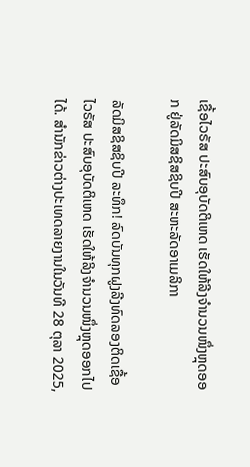ເຊື້ອໄວຣັສ ປະສົບອຸບັດຕິເຫດ ເຮັດໃຫ້ລີງຈຳນວນໜຶ່ງຫຼຸດອອກ ຢູ່ລັດມິສຊິສຊິບປີ ສະຫະລັດອາເມລິກາ

ລັດມິສຊິສຊິບປີ ລະທຶກ! ລົດບັນທຸກຝູງລີງທົດລອງຕິດເຊື້ອໄວຣັສ ປະສົບອຸບັດຕິເຫດ ເຮັດໃຫ້ລິງຈຳນວນໜຶ່ງຫຼຸດອອກໄປໄດ້. ສຳນັກຂ່າວຕ່າງປະເທດລາຍງານໃນວັນທີ 28 ຕຸລາ 2025,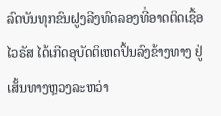ລົດບັນທຸກຂົນຝູງລີງທົດລອງທີ່ອາດຕິດເຊື້ອໄວຣັສ ໄດ້ເກີດອຸບັດຕິເຫດປິ້ນລົງຂ້າງທາງ ຢູ່ເສັ້ນທາງຫຼວງລະຫວ່າ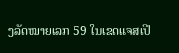ງລັດໝາຍເລກ 59 ໃນເຂດແຈສເປີ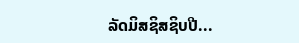ລັດມິສຊິສຊິບປີ...